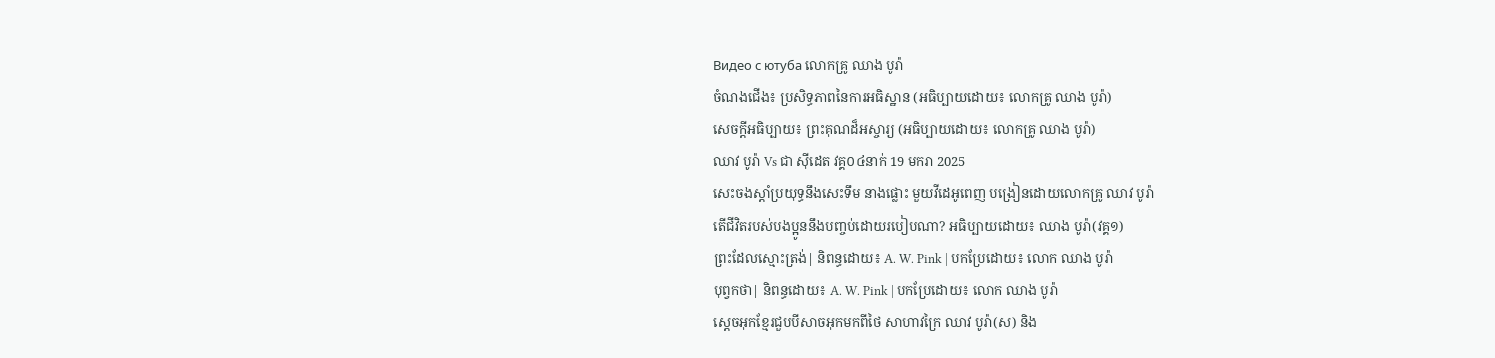Видео с ютуба លោកគ្រូ ឈាង បូរ៉ា
ចំណងជើង៖ ប្រសិទ្ធភាពនៃការអធិស្ឋាន (អធិប្បាយដោយ៖ លោកគ្រូ ឈាង បូរ៉ា)
សេចក្ដីអធិប្បាយ៖ ព្រះគុណដ៏អស្ចារ្យ (អធិប្បាយដោយ៖ លោកគ្រូ ឈាង បូរ៉ា)
ឈាវ បូរ៉ា Vs ជា ស៊ីដេត វគ្គ០៤នាក់ 19 មករា 2025
សេះចងស្តាំប្រយុទ្ធនឹងសេះទឹម នាងផ្លោះ មួយវីដេអូពេញ បង្រៀនដោយលោកគ្រូ ឈាវ បូរ៉ា
តើជីវិតរបស់បងប្អូននឹងបញ្ចប់ដោយរបៀបណា? អធិប្បាយដោយ៖ ឈាង បូរ៉ា(វគ្គ១)
ព្រះដែលស្មោះត្រង់| និពន្ធដោយ៖ A. W. Pink | បកប្រែដោយ៖ លោក ឈាង បូរ៉ា
បុព្វកថា| និពន្ធដោយ៖ A. W. Pink | បកប្រែដោយ៖ លោក ឈាង បូរ៉ា
ស្ដេចអុកខ្មែរជួបបីសាចអុកមកពីថៃ សាហាវក្រៃ ឈាវ បូរ៉ា(ស) និង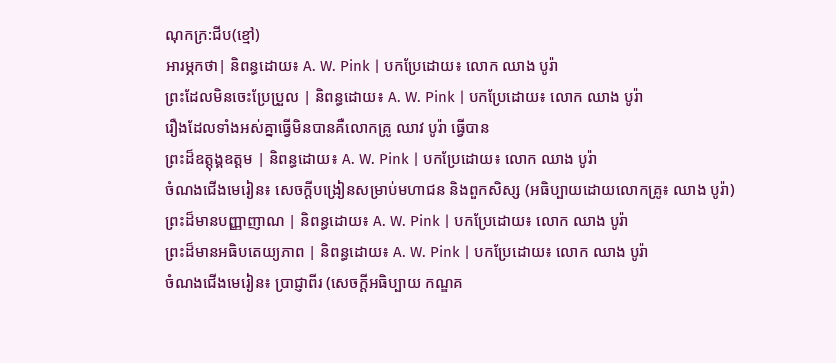ណុកក្រ:ជីប(ខ្មៅ)
អារម្ភកថា| និពន្ធដោយ៖ A. W. Pink | បកប្រែដោយ៖ លោក ឈាង បូរ៉ា
ព្រះដែលមិនចេះប្រែប្រួល | និពន្ធដោយ៖ A. W. Pink | បកប្រែដោយ៖ លោក ឈាង បូរ៉ា
រឿងដែលទាំងអស់គ្នាធ្វើមិនបានគឺលោកគ្រូ ឈាវ បូរ៉ា ធ្វើបាន
ព្រះដ៏ឧត្ដុង្គឧត្ដម | និពន្ធដោយ៖ A. W. Pink | បកប្រែដោយ៖ លោក ឈាង បូរ៉ា
ចំណងជើងមេរៀន៖ សេចក្ដីបង្រៀនសម្រាប់មហាជន និងពួកសិស្ស (អធិប្បាយដោយលោកគ្រូ៖ ឈាង បូរ៉ា)
ព្រះដ៏មានបញ្ញាញាណ | និពន្ធដោយ៖ A. W. Pink | បកប្រែដោយ៖ លោក ឈាង បូរ៉ា
ព្រះដ៏មានអធិបតេយ្យភាព | និពន្ធដោយ៖ A. W. Pink | បកប្រែដោយ៖ លោក ឈាង បូរ៉ា
ចំណងជើងមេរៀន៖ ប្រាជ្ញាពីរ (សេចក្ដីអធិប្បាយ កណ្ឌគ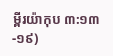ម្ពីរយ៉ាកុប ៣:១៣-១៩)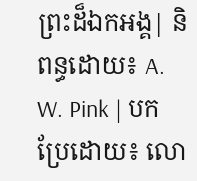ព្រះដ៏ឯកអង្គ| និពន្ធដោយ៖ A. W. Pink | បកប្រែដោយ៖ លោ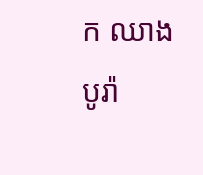ក ឈាង បូរ៉ា